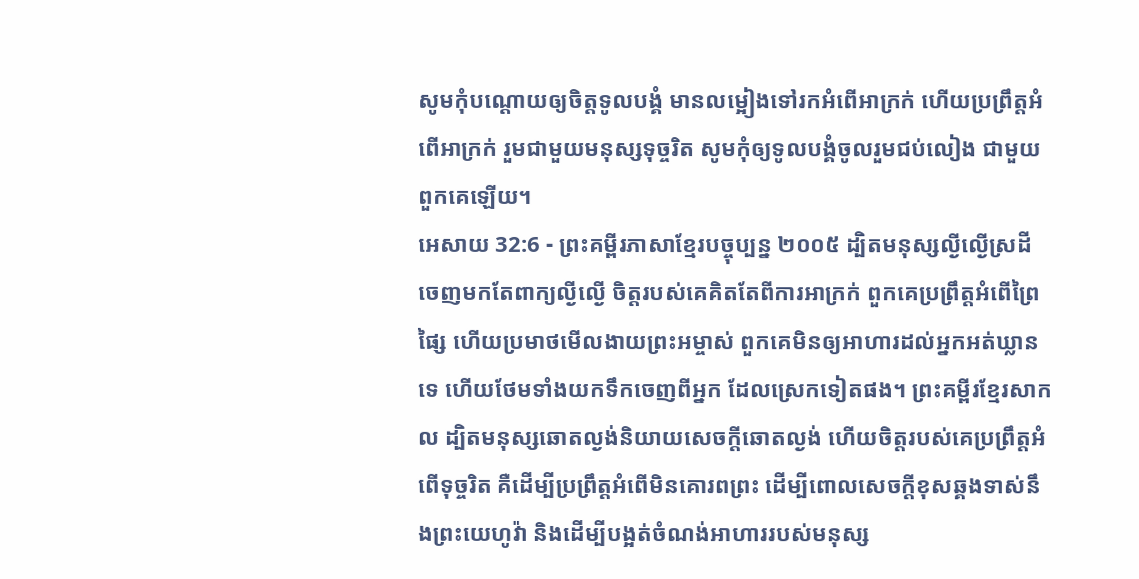សូមកុំបណ្តោយឲ្យចិត្តទូលបង្គំ មានលម្អៀងទៅរកអំពើអាក្រក់ ហើយប្រព្រឹត្តអំពើអាក្រក់ រួមជាមួយមនុស្សទុច្ចរិត សូមកុំឲ្យទូលបង្គំចូលរួមជប់លៀង ជាមួយពួកគេឡើយ។
អេសាយ 32:6 - ព្រះគម្ពីរភាសាខ្មែរបច្ចុប្បន្ន ២០០៥ ដ្បិតមនុស្សល្ងីល្ងើស្រដីចេញមកតែពាក្យល្ងីល្ងើ ចិត្តរបស់គេគិតតែពីការអាក្រក់ ពួកគេប្រព្រឹត្តអំពើព្រៃផ្សៃ ហើយប្រមាថមើលងាយព្រះអម្ចាស់ ពួកគេមិនឲ្យអាហារដល់អ្នកអត់ឃ្លានទេ ហើយថែមទាំងយកទឹកចេញពីអ្នក ដែលស្រេកទៀតផង។ ព្រះគម្ពីរខ្មែរសាកល ដ្បិតមនុស្សឆោតល្ងង់និយាយសេចក្ដីឆោតល្ងង់ ហើយចិត្តរបស់គេប្រព្រឹត្តអំពើទុច្ចរិត គឺដើម្បីប្រព្រឹត្តអំពើមិនគោរពព្រះ ដើម្បីពោលសេចក្ដីខុសឆ្គងទាស់នឹងព្រះយេហូវ៉ា និងដើម្បីបង្អត់ចំណង់អាហាររបស់មនុស្ស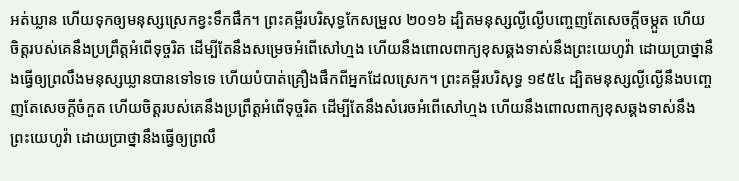អត់ឃ្លាន ហើយទុកឲ្យមនុស្សស្រេកខ្វះទឹកផឹក។ ព្រះគម្ពីរបរិសុទ្ធកែសម្រួល ២០១៦ ដ្បិតមនុស្សល្ងីល្ងើបញ្ចេញតែសេចក្ដីចម្កួត ហើយចិត្តរបស់គេនឹងប្រព្រឹត្តអំពើទុច្ចរិត ដើម្បីតែនឹងសម្រេចអំពើសៅហ្មង ហើយនឹងពោលពាក្យខុសឆ្គងទាស់នឹងព្រះយេហូវ៉ា ដោយប្រាថ្នានឹងធ្វើឲ្យព្រលឹងមនុស្សឃ្លានបានទៅទទេ ហើយបំបាត់គ្រឿងផឹកពីអ្នកដែលស្រេក។ ព្រះគម្ពីរបរិសុទ្ធ ១៩៥៤ ដ្បិតមនុស្សល្ងីល្ងើនឹងបញ្ចេញតែសេចក្ដីចំកួត ហើយចិត្តរបស់គេនឹងប្រព្រឹត្តអំពើទុច្ចរិត ដើម្បីតែនឹងសំរេចអំពើសៅហ្មង ហើយនឹងពោលពាក្យខុសឆ្គងទាស់នឹងព្រះយេហូវ៉ា ដោយប្រាថ្នានឹងធ្វើឲ្យព្រលឹ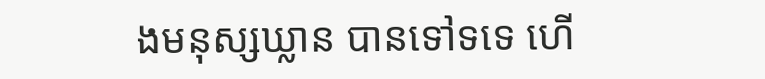ងមនុស្សឃ្លាន បានទៅទទេ ហើ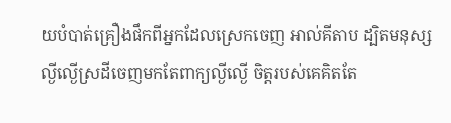យបំបាត់គ្រឿងផឹកពីអ្នកដែលស្រេកចេញ អាល់គីតាប ដ្បិតមនុស្សល្ងីល្ងើស្រដីចេញមកតែពាក្យល្ងីល្ងើ ចិត្តរបស់គេគិតតែ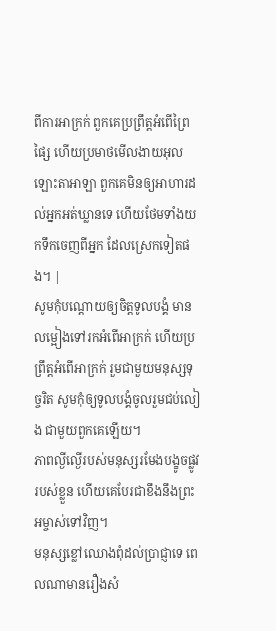ពីការអាក្រក់ ពួកគេប្រព្រឹត្តអំពើព្រៃផ្សៃ ហើយប្រមាថមើលងាយអុលឡោះតាអាឡា ពួកគេមិនឲ្យអាហារដល់អ្នកអត់ឃ្លានទេ ហើយថែមទាំងយកទឹកចេញពីអ្នក ដែលស្រេកទៀតផង។ |
សូមកុំបណ្តោយឲ្យចិត្តទូលបង្គំ មានលម្អៀងទៅរកអំពើអាក្រក់ ហើយប្រព្រឹត្តអំពើអាក្រក់ រួមជាមួយមនុស្សទុច្ចរិត សូមកុំឲ្យទូលបង្គំចូលរួមជប់លៀង ជាមួយពួកគេឡើយ។
ភាពល្ងីល្ងើរបស់មនុស្សរមែងបង្ខូចផ្លូវរបស់ខ្លួន ហើយគេបែរជាខឹងនឹងព្រះអម្ចាស់ទៅវិញ។
មនុស្សខ្លៅឈោងពុំដល់ប្រាជ្ញាទេ ពេលណាមានរឿងសំ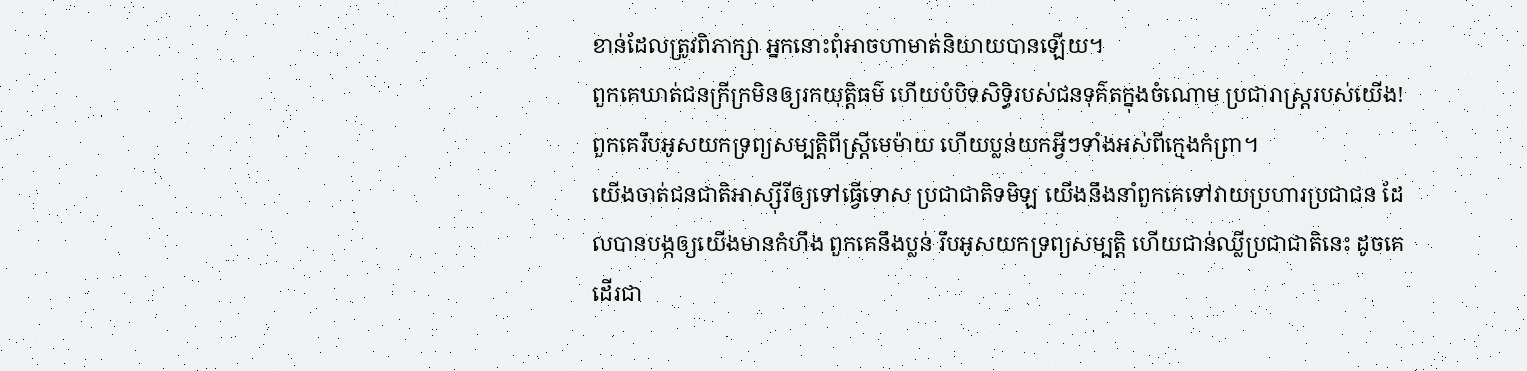ខាន់ដែលត្រូវពិភាក្សា អ្នកនោះពុំអាចហាមាត់និយាយបានឡើយ។
ពួកគេឃាត់ជនក្រីក្រមិនឲ្យរកយុត្តិធម៌ ហើយបំបិទសិទ្ធិរបស់ជនទុគ៌តក្នុងចំណោម ប្រជារាស្ត្ររបស់យើង! ពួកគេរឹបអូសយកទ្រព្យសម្បត្តិពីស្ត្រីមេម៉ាយ ហើយប្លន់យកអ្វីៗទាំងអស់ពីក្មេងកំព្រា។
យើងចាត់ជនជាតិអាស្ស៊ីរីឲ្យទៅធ្វើទោស ប្រជាជាតិទមិឡ យើងនឹងនាំពួកគេទៅវាយប្រហារប្រជាជន ដែលបានបង្កឲ្យយើងមានកំហឹង ពួកគេនឹងប្លន់ រឹបអូសយកទ្រព្យសម្បត្តិ ហើយជាន់ឈ្លីប្រជាជាតិនេះ ដូចគេដើរជា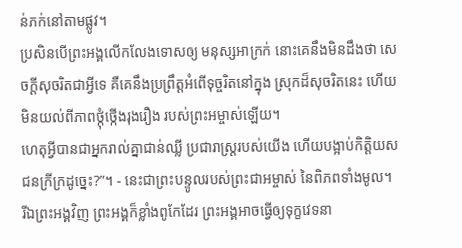ន់ភក់នៅតាមផ្លូវ។
ប្រសិនបើព្រះអង្គលើកលែងទោសឲ្យ មនុស្សអាក្រក់ នោះគេនឹងមិនដឹងថា សេចក្ដីសុចរិតជាអ្វីទេ គឺគេនឹងប្រព្រឹត្តអំពើទុច្ចរិតនៅក្នុង ស្រុកដ៏សុចរិតនេះ ហើយមិនយល់ពីភាពថ្កុំថ្កើងរុងរឿង របស់ព្រះអម្ចាស់ឡើយ។
ហេតុអ្វីបានជាអ្នករាល់គ្នាជាន់ឈ្លី ប្រជារាស្ត្ររបស់យើង ហើយបង្អាប់កិត្តិយសជនក្រីក្រដូច្នេះ?”។ - នេះជាព្រះបន្ទូលរបស់ព្រះជាអម្ចាស់ នៃពិភពទាំងមូល។
រីឯព្រះអង្គវិញ ព្រះអង្គក៏ខ្លាំងពូកែដែរ ព្រះអង្គអាចធ្វើឲ្យទុក្ខវេទនា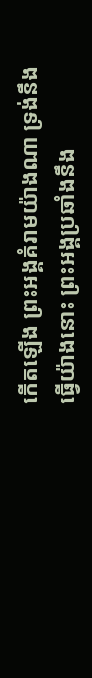កើតឡើង ព្រះអង្គគំរាមយ៉ាងណា ទ្រង់នឹងធ្វើយ៉ាងនោះ ព្រះអង្គប្រឆាំងនឹង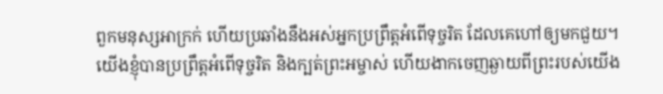ពួកមនុស្សអាក្រក់ ហើយប្រឆាំងនឹងអស់អ្នកប្រព្រឹត្តអំពើទុច្ចរិត ដែលគេហៅឲ្យមកជួយ។
យើងខ្ញុំបានប្រព្រឹត្តអំពើទុច្ចរិត និងក្បត់ព្រះអម្ចាស់ ហើយងាកចេញឆ្ងាយពីព្រះរបស់យើង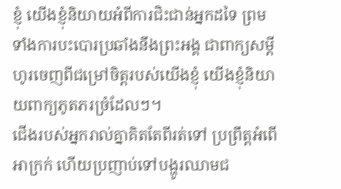ខ្ញុំ យើងខ្ញុំនិយាយអំពីការជិះជាន់អ្នកដទៃ ព្រមទាំងការបះបោរប្រឆាំងនឹងព្រះអង្គ ជាពាក្យសម្ដីហូរចេញពីជម្រៅចិត្តរបស់យើងខ្ញុំ យើងខ្ញុំនិយាយពាក្យភូតភរច្រំដែលៗ។
ជើងរបស់អ្នករាល់គ្នាគិតតែពីរត់ទៅ ប្រព្រឹត្តអំពើអាក្រក់ ហើយប្រញាប់ទៅបង្ហូរឈាមជ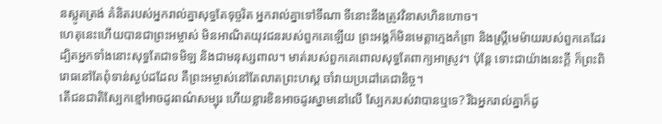នស្លូតត្រង់ គំនិតរបស់អ្នករាល់គ្នាសុទ្ធតែទុច្ចរិត អ្នករាល់គ្នាទៅទីណា ទីនោះនឹងត្រូវវិនាសហិនហោច។
ហេតុនេះហើយបានជាព្រះអម្ចាស់ មិនអាណិតយុវជនរបស់ពួកគេឡើយ ព្រះអង្គក៏មិនមេត្តាក្មេងកំព្រា និងស្ត្រីមេម៉ាយរបស់ពួកគេដែរ ដ្បិតអ្នកទាំងនោះសុទ្ធតែជាទមិឡ និងជាមនុស្សពាល។ មាត់របស់ពួកគេពោលសុទ្ធតែពាក្យអាស្រូវ។ ប៉ុន្តែ ទោះជាយ៉ាងនេះក្ដី ក៏ព្រះពិរោធនៅតែពុំទាន់ស្ងប់ដដែល គឺព្រះអម្ចាស់នៅតែលាតព្រះហស្ដ ចាំវាយប្រដៅគេជានិច្ច។
តើជនជាតិស្បែកខ្មៅអាចដូរពណ៌សម្បុរ ហើយខ្លារខិនអាចដូរស្នាមនៅលើ ស្បែករបស់វាបានឬទេ? រីឯអ្នករាល់គ្នាក៏ដូ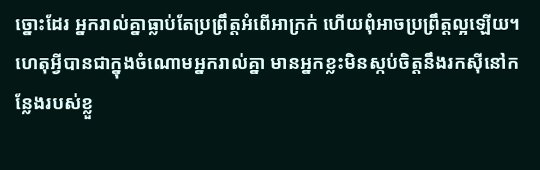ច្នោះដែរ អ្នករាល់គ្នាធ្លាប់តែប្រព្រឹត្តអំពើអាក្រក់ ហើយពុំអាចប្រព្រឹត្តល្អឡើយ។
ហេតុអ្វីបានជាក្នុងចំណោមអ្នករាល់គ្នា មានអ្នកខ្លះមិនស្កប់ចិត្តនឹងរកស៊ីនៅកន្លែងរបស់ខ្លួ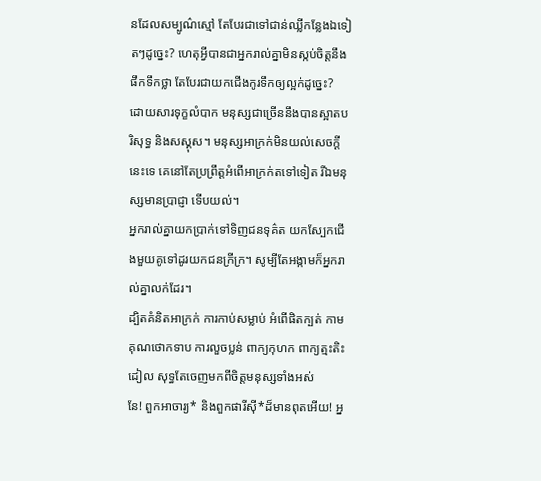នដែលសម្បូណ៌ស្មៅ តែបែរជាទៅជាន់ឈ្លីកន្លែងឯទៀតៗដូច្នេះ? ហេតុអ្វីបានជាអ្នករាល់គ្នាមិនស្កប់ចិត្តនឹងផឹកទឹកថ្លា តែបែរជាយកជើងកូរទឹកឲ្យល្អក់ដូច្នេះ?
ដោយសារទុក្ខលំបាក មនុស្សជាច្រើននឹងបានស្អាតបរិសុទ្ធ និងសស្គុស។ មនុស្សអាក្រក់មិនយល់សេចក្ដីនេះទេ គេនៅតែប្រព្រឹត្តអំពើអាក្រក់តទៅទៀត រីឯមនុស្សមានប្រាជ្ញា ទើបយល់។
អ្នករាល់គ្នាយកប្រាក់ទៅទិញជនទុគ៌ត យកស្បែកជើងមួយគូទៅដូរយកជនក្រីក្រ។ សូម្បីតែអង្កាមក៏អ្នករាល់គ្នាលក់ដែរ។
ដ្បិតគំនិតអាក្រក់ ការកាប់សម្លាប់ អំពើផិតក្បត់ កាមគុណថោកទាប ការលួចប្លន់ ពាក្យកុហក ពាក្យត្មះតិះដៀល សុទ្ធតែចេញមកពីចិត្តមនុស្សទាំងអស់
នែ! ពួកអាចារ្យ* និងពួកផារីស៊ី*ដ៏មានពុតអើយ! អ្ន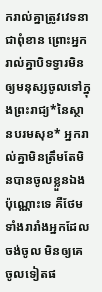ករាល់គ្នាត្រូវវេទនាជាពុំខាន ព្រោះអ្នករាល់គ្នាបិទទ្វារមិនឲ្យមនុស្សចូលទៅក្នុងព្រះរាជ្យ*នៃស្ថានបរមសុខ* អ្នករាល់គ្នាមិនត្រឹមតែមិនបានចូលខ្លួនឯងប៉ុណ្ណោះទេ គឺថែមទាំងរារាំងអ្នកដែលចង់ចូល មិនឲ្យគេចូលទៀតផ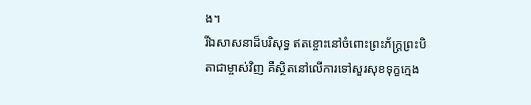ង។
រីឯសាសនាដ៏បរិសុទ្ធ ឥតខ្ចោះនៅចំពោះព្រះភ័ក្ត្រព្រះបិតាជាម្ចាស់វិញ គឺស្ថិតនៅលើការទៅសួរសុខទុក្ខក្មេង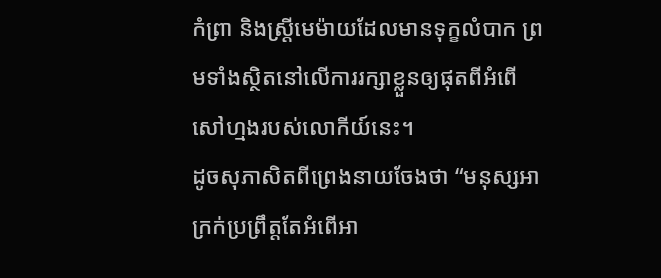កំព្រា និងស្ត្រីមេម៉ាយដែលមានទុក្ខលំបាក ព្រមទាំងស្ថិតនៅលើការរក្សាខ្លួនឲ្យផុតពីអំពើសៅហ្មងរបស់លោកីយ៍នេះ។
ដូចសុភាសិតពីព្រេងនាយចែងថា “មនុស្សអាក្រក់ប្រព្រឹត្តតែអំពើអា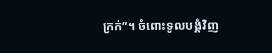ក្រក់”។ ចំពោះទូលបង្គំវិញ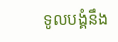ទូលបង្គំនឹង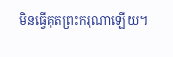មិនធ្វើគុតព្រះករុណាឡើយ។